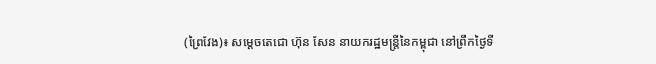(ព្រៃវែង)៖ សម្តេចតេជោ ហ៊ុន សែន នាយករដ្ឋមន្រ្តីនៃកម្ពុជា នៅព្រឹកថ្ងៃទី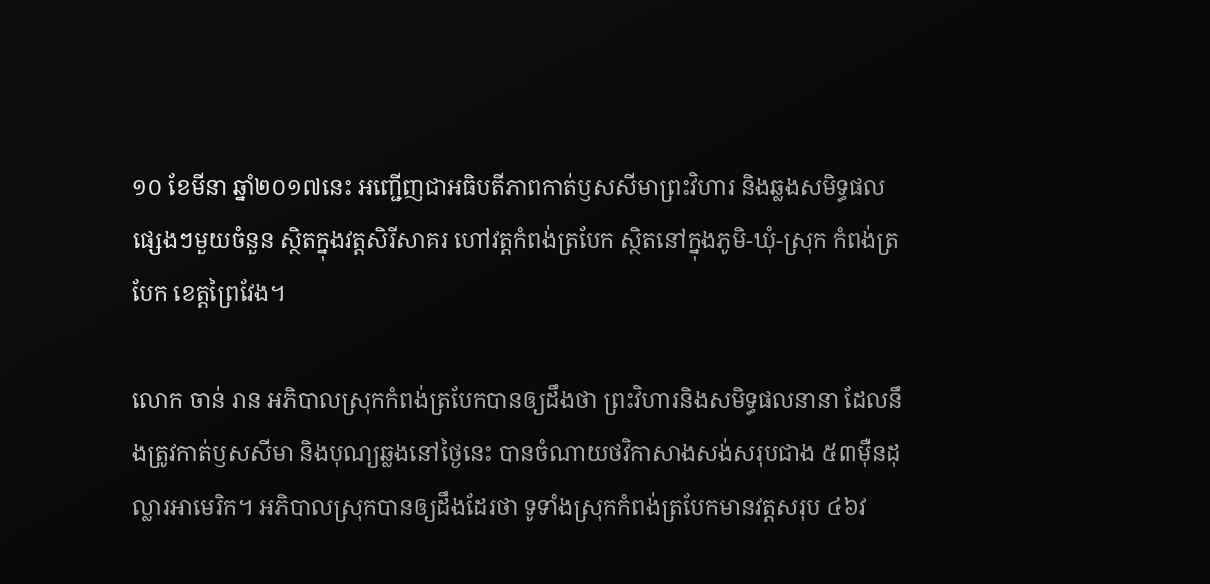១០ ខែមីនា ឆ្នាំ២០១៧នេះ អញ្ជើញជាអធិបតីភាពកាត់ឫសសីមាព្រះវិហារ និងឆ្លងសមិទ្ធផលផ្សេងៗមួយចំនួន ស្ថិតក្នុងវត្តសិរីសាគរ ហៅវត្តកំពង់ត្របែក ស្ថិតនៅក្នុងភូមិ-ឃុំ-ស្រុក កំពង់ត្របែក ខេត្តព្រៃវែង។

លោក ចាន់ រាន អភិបាលស្រុកកំពង់ត្របែកបានឲ្យដឹងថា ព្រះវិហារនិងសមិទ្ធផលនានា ដែលនឹងត្រូវកាត់ឫសសីមា និងបុណ្យឆ្លងនៅថ្ងៃនេះ បានចំណាយថវិកាសាងសង់សរុបជាង ៥៣ម៉ឺនដុល្លារអាមេរិក។ អភិបាលស្រុកបានឲ្យដឹងដែរថា ទូទាំងស្រុកកំពង់ត្របែកមានវត្តសរុប ៤៦វ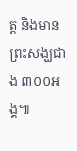ត្ត និងមានព្រះសង្ឃជាង ៣០០អង្គ៕